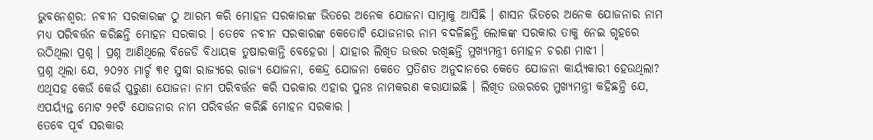ଭୁବନେଶ୍ୱର: ନବୀନ ସରକାରଙ୍କ ଠୁ ଆରମ୍ଭ କରି ମୋହନ ସରକାରଙ୍କ ଭିତରେ ଅନେକ ଯୋଜନା ସାମ୍ନାକୁ ଆସିଛି । ଶାସନ ଭିତରେ ଅନେକ ଯୋଜନାର ନାମ ମଧ୍ୟ ପରିବର୍ତ୍ତନ କରିଛନ୍ତି ମୋହନ ସରକାର । ତେବେ ନବୀନ ସରକାରଙ୍କ କେତୋଟି ଯୋଜନାର ନାମ ବଦଳିଛନ୍ତି ଲୋକଙ୍କ ସରକାର ତାକୁ ନେଇ ଗୃହରେ ଉଠିଥିଲା ପ୍ରଶ୍ନ । ପ୍ରଶ୍ନ ଆଣିଥିଲେ ବିଜେଡି ବିଧାୟକ ତୁଷାରକାନ୍ତି ବେହେରା । ଯାହାର ଲିଖିତ ଉତ୍ତର ରଖିଛନ୍ତି ମୁଖ୍ୟମନ୍ତ୍ରୀ ମୋହନ ଚରଣ ମାଝୀ ।
ପ୍ରଶ୍ନ ଥିଲା ଯେ, ୨୦୨୪ ମାର୍ଚ୍ଚ ୩୧ ସୁଦ୍ଧା ରାଜ୍ୟରେ ରାଜ୍ୟ ଯୋଜନା, କେନ୍ଦ୍ର ଯୋଜନା କେତେ ପ୍ରତିଶତ ଅନୁଦାନରେ କେତେ ଯୋଜନା କାର୍ୟ୍ୟକାରୀ ହେଉଥିଲା? ଏଥିସହ କେଉଁ କେଉଁ ପୁରୁଣା ଯୋଜନା ନାମ ପରିବର୍ତ୍ତନ କରି ସରକାର ଏହାର ପୁନଃ ନାମକରଣ କରାଯାଇଛି । ଲିଖିତ ଉତ୍ତରରେ ମୁଖ୍ୟମନ୍ତ୍ରୀ କହିଛନ୍ତି ଯେ, ଏପର୍ୟ୍ୟନ୍ତ ମୋଟ ୨୧ଟି ଯୋଜନାର ନାମ ପରିବର୍ତ୍ତନ କରିଛି ମୋହନ ସରକାର ।
ତେବେ ପୂର୍ବ ସରକାର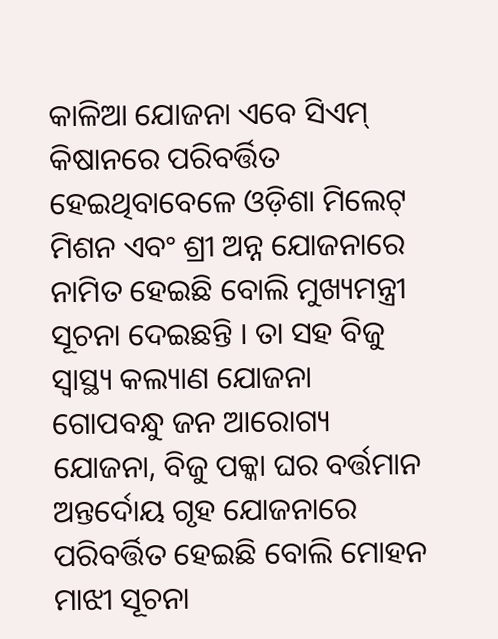କାଳିଆ ଯୋଜନା ଏବେ ସିଏମ୍ କିଷାନରେ ପରିବର୍ତ୍ତିତ ହେଇଥିବାବେଳେ ଓଡ଼ିଶା ମିଲେଟ୍ ମିଶନ ଏବଂ ଶ୍ରୀ ଅନ୍ନ ଯୋଜନାରେ ନାମିତ ହେଇଛି ବୋଲି ମୁଖ୍ୟମନ୍ତ୍ରୀ ସୂଚନା ଦେଇଛନ୍ତି । ତା ସହ ବିଜୁ ସ୍ୱାସ୍ଥ୍ୟ କଲ୍ୟାଣ ଯୋଜନା ଗୋପବନ୍ଧୁ ଜନ ଆରୋଗ୍ୟ ଯୋଜନା, ବିଜୁ ପକ୍କା ଘର ବର୍ତ୍ତମାନ ଅନ୍ତର୍ଦୋୟ ଗୃହ ଯୋଜନାରେ ପରିବର୍ତ୍ତିତ ହେଇଛି ବୋଲି ମୋହନ ମାଝୀ ସୂଚନା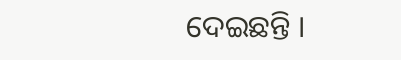ଦେଇଛନ୍ତି ।